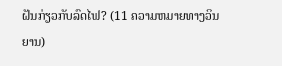ຝັນກ່ຽວກັບລົດໄຟ? (11 ຄວາມຫມາຍທາງວິນຍານ)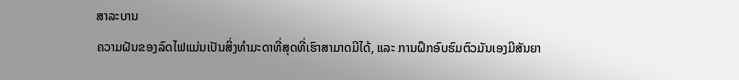ສາລະບານ
ຄວາມຝັນຂອງລົດໄຟແມ່ນເປັນສິ່ງທຳມະດາທີ່ສຸດທີ່ເຮົາສາມາດມີໄດ້, ແລະ ການຝຶກອົບຮົມຕົວມັນເອງມີສັນຍາ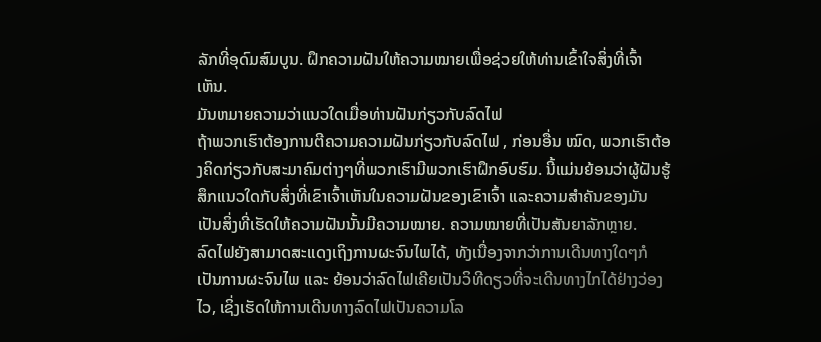ລັກທີ່ອຸດົມສົມບູນ. ຝຶກຄວາມຝັນໃຫ້ຄວາມໝາຍເພື່ອຊ່ວຍໃຫ້ທ່ານເຂົ້າໃຈສິ່ງທີ່ເຈົ້າເຫັນ.
ມັນຫມາຍຄວາມວ່າແນວໃດເມື່ອທ່ານຝັນກ່ຽວກັບລົດໄຟ
ຖ້າພວກເຮົາຕ້ອງການຕີຄວາມຄວາມຝັນກ່ຽວກັບລົດໄຟ , ກ່ອນອື່ນ ໝົດ, ພວກເຮົາຕ້ອງຄິດກ່ຽວກັບສະມາຄົມຕ່າງໆທີ່ພວກເຮົາມີພວກເຮົາຝຶກອົບຮົມ. ນີ້ແມ່ນຍ້ອນວ່າຜູ້ຝັນຮູ້ສຶກແນວໃດກັບສິ່ງທີ່ເຂົາເຈົ້າເຫັນໃນຄວາມຝັນຂອງເຂົາເຈົ້າ ແລະຄວາມສຳຄັນຂອງມັນເປັນສິ່ງທີ່ເຮັດໃຫ້ຄວາມຝັນນັ້ນມີຄວາມໝາຍ. ຄວາມໝາຍທີ່ເປັນສັນຍາລັກຫຼາຍ.
ລົດໄຟຍັງສາມາດສະແດງເຖິງການຜະຈົນໄພໄດ້, ທັງເນື່ອງຈາກວ່າການເດີນທາງໃດໆກໍເປັນການຜະຈົນໄພ ແລະ ຍ້ອນວ່າລົດໄຟເຄີຍເປັນວິທີດຽວທີ່ຈະເດີນທາງໄກໄດ້ຢ່າງວ່ອງໄວ, ເຊິ່ງເຮັດໃຫ້ການເດີນທາງລົດໄຟເປັນຄວາມໂລ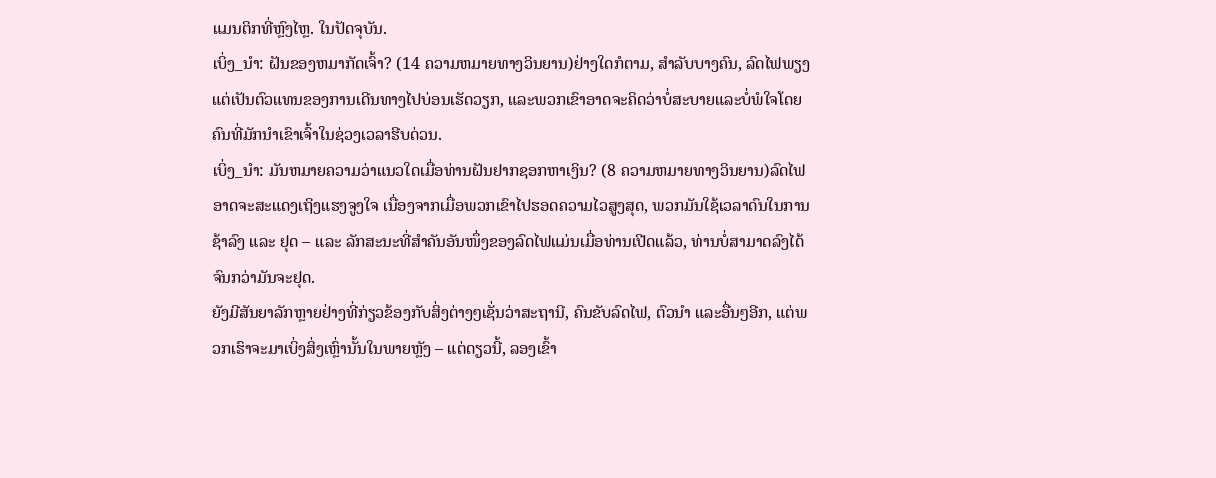ແມນຕິກທີ່ຫຼົງໄຫຼ. ໃນປັດຈຸບັນ.
ເບິ່ງ_ນຳ: ຝັນຂອງຫມາກັດເຈົ້າ? (14 ຄວາມຫມາຍທາງວິນຍານ)ຢ່າງໃດກໍຕາມ, ສໍາລັບບາງຄົນ, ລົດໄຟພຽງແຕ່ເປັນຕົວແທນຂອງການເດີນທາງໄປບ່ອນເຮັດວຽກ, ແລະພວກເຂົາອາດຈະຄິດວ່າບໍ່ສະບາຍແລະບໍ່ພໍໃຈໂດຍຄົນທີ່ມັກນໍາເຂົາເຈົ້າໃນຊ່ວງເວລາຮີບດ່ວນ.
ເບິ່ງ_ນຳ: ມັນຫມາຍຄວາມວ່າແນວໃດເມື່ອທ່ານຝັນຢາກຊອກຫາເງິນ? (8 ຄວາມຫມາຍທາງວິນຍານ)ລົດໄຟອາດຈະສະແດງເຖິງແຮງຈູງໃຈ ເນື່ອງຈາກເມື່ອພວກເຂົາໄປຮອດຄວາມໄວສູງສຸດ, ພວກມັນໃຊ້ເວລາດົນໃນການຊ້າລົງ ແລະ ຢຸດ – ແລະ ລັກສະນະທີ່ສຳຄັນອັນໜຶ່ງຂອງລົດໄຟແມ່ນເມື່ອທ່ານເປີດແລ້ວ, ທ່ານບໍ່ສາມາດລົງໄດ້ຈົນກວ່າມັນຈະຢຸດ.
ຍັງມີສັນຍາລັກຫຼາຍຢ່າງທີ່ກ່ຽວຂ້ອງກັບສິ່ງຕ່າງໆເຊັ່ນວ່າສະຖານີ, ຄົນຂັບລົດໄຟ, ຕົວນຳ ແລະອື່ນໆອີກ, ແຕ່ພວກເຮົາຈະມາເບິ່ງສິ່ງເຫຼົ່ານັ້ນໃນພາຍຫຼັງ – ແຕ່ດຽວນີ້, ລອງເຂົ້າ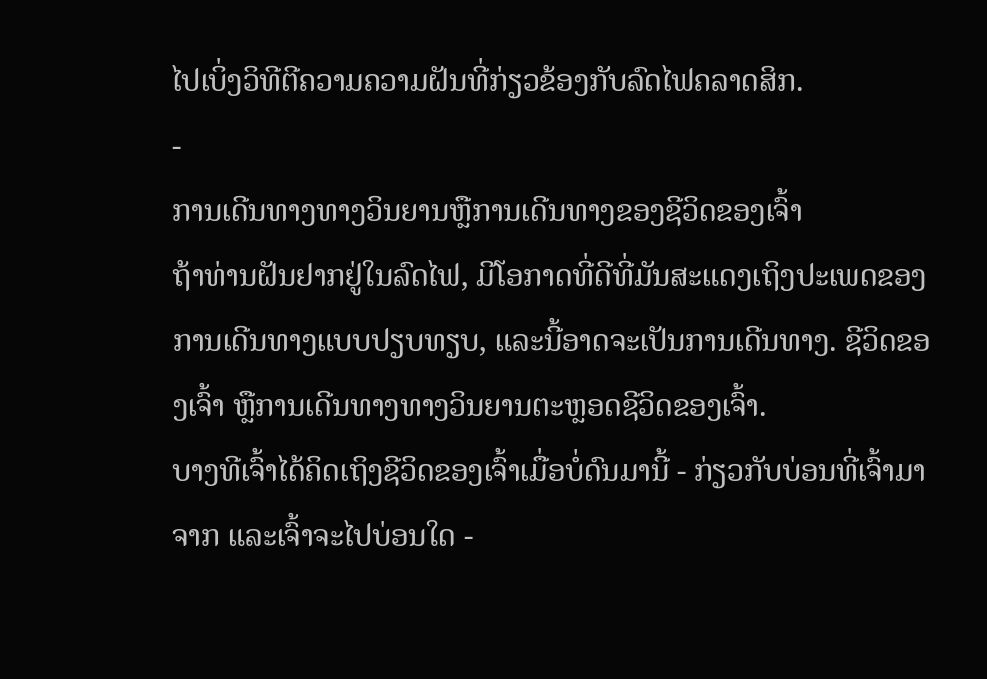ໄປເບິ່ງວິທີຕີຄວາມຄວາມຝັນທີ່ກ່ຽວຂ້ອງກັບລົດໄຟຄລາດສິກ.
-
ການເດີນທາງທາງວິນຍານຫຼືການເດີນທາງຂອງຊີວິດຂອງເຈົ້າ
ຖ້າທ່ານຝັນຢາກຢູ່ໃນລົດໄຟ, ມີໂອກາດທີ່ດີທີ່ມັນສະແດງເຖິງປະເພດຂອງການເດີນທາງແບບປຽບທຽບ, ແລະນີ້ອາດຈະເປັນການເດີນທາງ. ຊີວິດຂອງເຈົ້າ ຫຼືການເດີນທາງທາງວິນຍານຕະຫຼອດຊີວິດຂອງເຈົ້າ.
ບາງທີເຈົ້າໄດ້ຄິດເຖິງຊີວິດຂອງເຈົ້າເມື່ອບໍ່ດົນມານີ້ - ກ່ຽວກັບບ່ອນທີ່ເຈົ້າມາຈາກ ແລະເຈົ້າຈະໄປບ່ອນໃດ -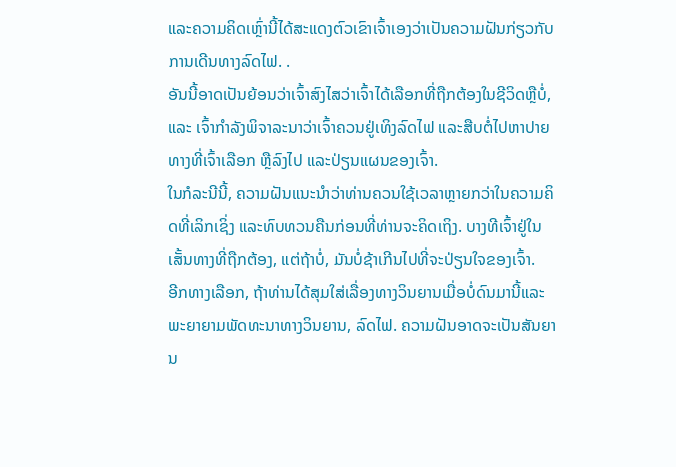ແລະຄວາມຄິດເຫຼົ່ານີ້ໄດ້ສະແດງຕົວເຂົາເຈົ້າເອງວ່າເປັນຄວາມຝັນກ່ຽວກັບການເດີນທາງລົດໄຟ. .
ອັນນີ້ອາດເປັນຍ້ອນວ່າເຈົ້າສົງໄສວ່າເຈົ້າໄດ້ເລືອກທີ່ຖືກຕ້ອງໃນຊີວິດຫຼືບໍ່, ແລະ ເຈົ້າກຳລັງພິຈາລະນາວ່າເຈົ້າຄວນຢູ່ເທິງລົດໄຟ ແລະສືບຕໍ່ໄປຫາປາຍທາງທີ່ເຈົ້າເລືອກ ຫຼືລົງໄປ ແລະປ່ຽນແຜນຂອງເຈົ້າ.
ໃນກໍລະນີນີ້, ຄວາມຝັນແນະນໍາວ່າທ່ານຄວນໃຊ້ເວລາຫຼາຍກວ່າໃນຄວາມຄິດທີ່ເລິກເຊິ່ງ ແລະທົບທວນຄືນກ່ອນທີ່ທ່ານຈະຄິດເຖິງ. ບາງທີເຈົ້າຢູ່ໃນເສັ້ນທາງທີ່ຖືກຕ້ອງ, ແຕ່ຖ້າບໍ່, ມັນບໍ່ຊ້າເກີນໄປທີ່ຈະປ່ຽນໃຈຂອງເຈົ້າ.
ອີກທາງເລືອກ, ຖ້າທ່ານໄດ້ສຸມໃສ່ເລື່ອງທາງວິນຍານເມື່ອບໍ່ດົນມານີ້ແລະພະຍາຍາມພັດທະນາທາງວິນຍານ, ລົດໄຟ. ຄວາມຝັນອາດຈະເປັນສັນຍານ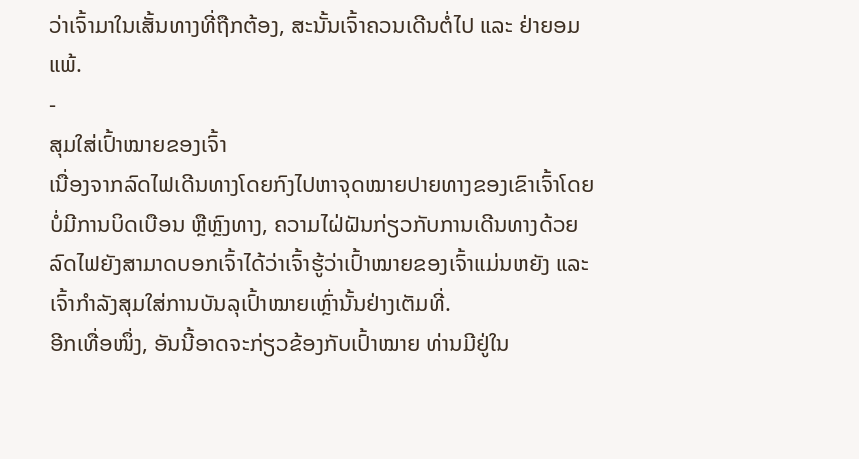ວ່າເຈົ້າມາໃນເສັ້ນທາງທີ່ຖືກຕ້ອງ, ສະນັ້ນເຈົ້າຄວນເດີນຕໍ່ໄປ ແລະ ຢ່າຍອມແພ້.
-
ສຸມໃສ່ເປົ້າໝາຍຂອງເຈົ້າ
ເນື່ອງຈາກລົດໄຟເດີນທາງໂດຍກົງໄປຫາຈຸດໝາຍປາຍທາງຂອງເຂົາເຈົ້າໂດຍບໍ່ມີການບິດເບືອນ ຫຼືຫຼົງທາງ, ຄວາມໄຝ່ຝັນກ່ຽວກັບການເດີນທາງດ້ວຍລົດໄຟຍັງສາມາດບອກເຈົ້າໄດ້ວ່າເຈົ້າຮູ້ວ່າເປົ້າໝາຍຂອງເຈົ້າແມ່ນຫຍັງ ແລະເຈົ້າກໍາລັງສຸມໃສ່ການບັນລຸເປົ້າໝາຍເຫຼົ່ານັ້ນຢ່າງເຕັມທີ່.
ອີກເທື່ອໜຶ່ງ, ອັນນີ້ອາດຈະກ່ຽວຂ້ອງກັບເປົ້າໝາຍ ທ່ານມີຢູ່ໃນ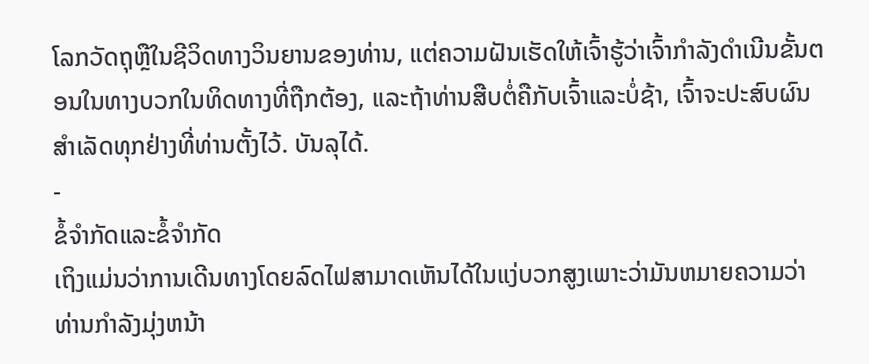ໂລກວັດຖຸຫຼືໃນຊີວິດທາງວິນຍານຂອງທ່ານ, ແຕ່ຄວາມຝັນເຮັດໃຫ້ເຈົ້າຮູ້ວ່າເຈົ້າກໍາລັງດໍາເນີນຂັ້ນຕອນໃນທາງບວກໃນທິດທາງທີ່ຖືກຕ້ອງ, ແລະຖ້າທ່ານສືບຕໍ່ຄືກັບເຈົ້າແລະບໍ່ຊ້າ, ເຈົ້າຈະປະສົບຜົນສໍາເລັດທຸກຢ່າງທີ່ທ່ານຕັ້ງໄວ້. ບັນລຸໄດ້.
-
ຂໍ້ຈໍາກັດແລະຂໍ້ຈໍາກັດ
ເຖິງແມ່ນວ່າການເດີນທາງໂດຍລົດໄຟສາມາດເຫັນໄດ້ໃນແງ່ບວກສູງເພາະວ່າມັນຫມາຍຄວາມວ່າທ່ານກໍາລັງມຸ່ງຫນ້າ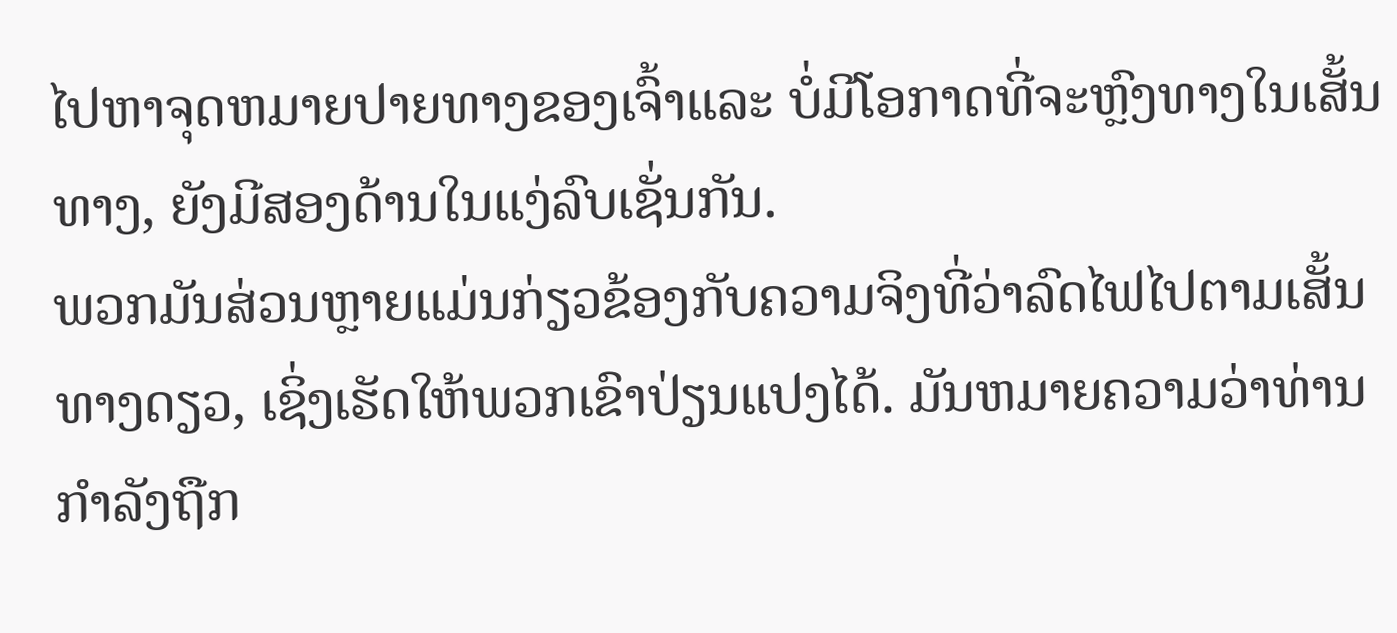ໄປຫາຈຸດຫມາຍປາຍທາງຂອງເຈົ້າແລະ ບໍ່ມີໂອກາດທີ່ຈະຫຼົງທາງໃນເສັ້ນທາງ, ຍັງມີສອງດ້ານໃນແງ່ລົບເຊັ່ນກັນ.
ພວກມັນສ່ວນຫຼາຍແມ່ນກ່ຽວຂ້ອງກັບຄວາມຈິງທີ່ວ່າລົດໄຟໄປຕາມເສັ້ນທາງດຽວ, ເຊິ່ງເຮັດໃຫ້ພວກເຂົາປ່ຽນແປງໄດ້. ມັນຫມາຍຄວາມວ່າທ່ານກໍາລັງຖືກ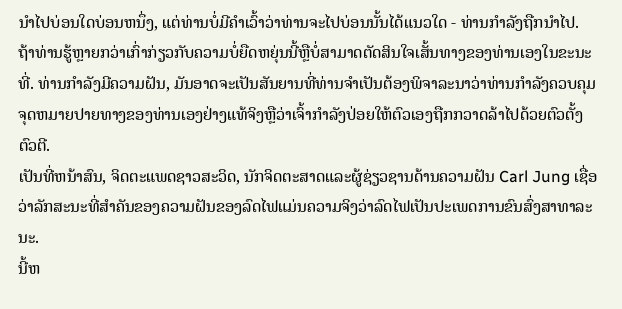ນໍາໄປບ່ອນໃດບ່ອນຫນຶ່ງ, ແຕ່ທ່ານບໍ່ມີຄໍາເວົ້າວ່າທ່ານຈະໄປບ່ອນນັ້ນໄດ້ແນວໃດ - ທ່ານກໍາລັງຖືກນໍາໄປ.
ຖ້າທ່ານຮູ້ຫຼາຍກວ່າເກົ່າກ່ຽວກັບຄວາມບໍ່ຍືດຫຍຸ່ນນີ້ຫຼືບໍ່ສາມາດຕັດສິນໃຈເສັ້ນທາງຂອງທ່ານເອງໃນຂະນະທີ່. ທ່ານກໍາລັງມີຄວາມຝັນ, ມັນອາດຈະເປັນສັນຍານທີ່ທ່ານຈໍາເປັນຕ້ອງພິຈາລະນາວ່າທ່ານກໍາລັງຄວບຄຸມຈຸດຫມາຍປາຍທາງຂອງທ່ານເອງຢ່າງແທ້ຈິງຫຼືວ່າເຈົ້າກໍາລັງປ່ອຍໃຫ້ຕົວເອງຖືກກວາດລ້າໄປດ້ວຍຕົວຕັ້ງຕົວຕີ.
ເປັນທີ່ຫນ້າສົນ, ຈິດຕະແພດຊາວສະວິດ, ນັກຈິດຕະສາດແລະຜູ້ຊ່ຽວຊານດ້ານຄວາມຝັນ Carl Jung ເຊື່ອວ່າລັກສະນະທີ່ສໍາຄັນຂອງຄວາມຝັນຂອງລົດໄຟແມ່ນຄວາມຈິງວ່າລົດໄຟເປັນປະເພດການຂົນສົ່ງສາທາລະນະ.
ນີ້ຫ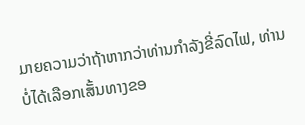ມາຍຄວາມວ່າຖ້າຫາກວ່າທ່ານກໍາລັງຂີ່ລົດໄຟ, ທ່ານບໍ່ໄດ້ເລືອກເສັ້ນທາງຂອ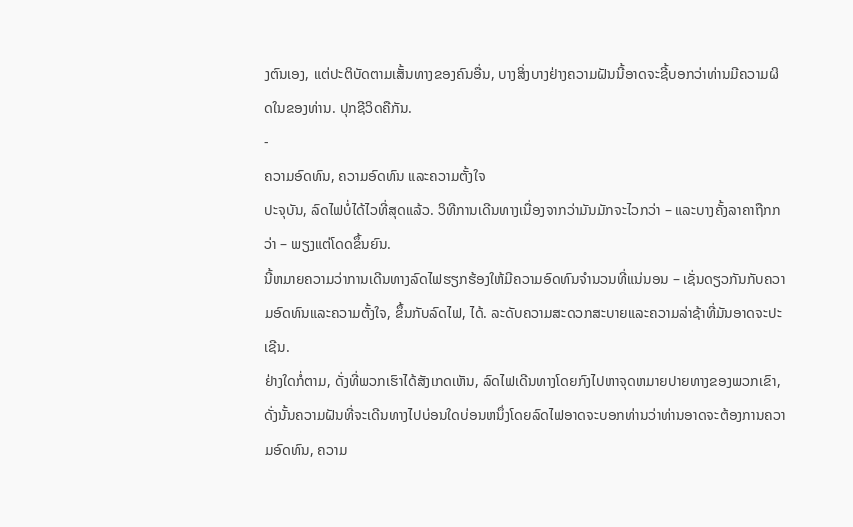ງຕົນເອງ, ແຕ່ປະຕິບັດຕາມເສັ້ນທາງຂອງຄົນອື່ນ, ບາງສິ່ງບາງຢ່າງຄວາມຝັນນີ້ອາດຈະຊີ້ບອກວ່າທ່ານມີຄວາມຜິດໃນຂອງທ່ານ. ປຸກຊີວິດຄືກັນ.
-
ຄວາມອົດທົນ, ຄວາມອົດທົນ ແລະຄວາມຕັ້ງໃຈ
ປະຈຸບັນ, ລົດໄຟບໍ່ໄດ້ໄວທີ່ສຸດແລ້ວ. ວິທີການເດີນທາງເນື່ອງຈາກວ່າມັນມັກຈະໄວກວ່າ – ແລະບາງຄັ້ງລາຄາຖືກກວ່າ – ພຽງແຕ່ໂດດຂຶ້ນຍົນ.
ນີ້ຫມາຍຄວາມວ່າການເດີນທາງລົດໄຟຮຽກຮ້ອງໃຫ້ມີຄວາມອົດທົນຈໍານວນທີ່ແນ່ນອນ – ເຊັ່ນດຽວກັນກັບຄວາມອົດທົນແລະຄວາມຕັ້ງໃຈ, ຂຶ້ນກັບລົດໄຟ, ໄດ້. ລະດັບຄວາມສະດວກສະບາຍແລະຄວາມລ່າຊ້າທີ່ມັນອາດຈະປະເຊີນ.
ຢ່າງໃດກໍ່ຕາມ, ດັ່ງທີ່ພວກເຮົາໄດ້ສັງເກດເຫັນ, ລົດໄຟເດີນທາງໂດຍກົງໄປຫາຈຸດຫມາຍປາຍທາງຂອງພວກເຂົາ, ດັ່ງນັ້ນຄວາມຝັນທີ່ຈະເດີນທາງໄປບ່ອນໃດບ່ອນຫນຶ່ງໂດຍລົດໄຟອາດຈະບອກທ່ານວ່າທ່ານອາດຈະຕ້ອງການຄວາມອົດທົນ, ຄວາມ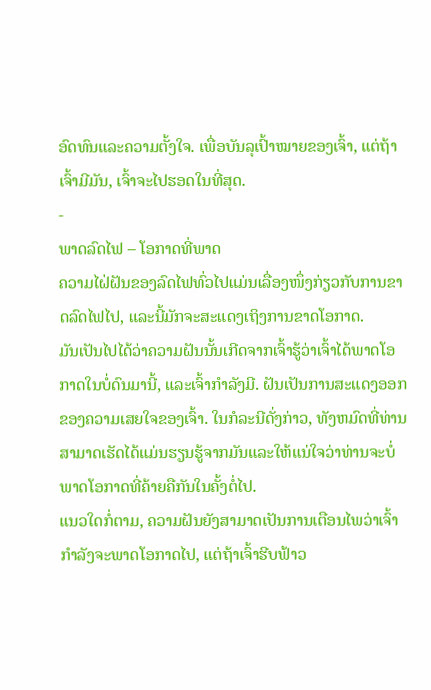ອົດທົນແລະຄວາມຕັ້ງໃຈ. ເພື່ອບັນລຸເປົ້າໝາຍຂອງເຈົ້າ, ແຕ່ຖ້າເຈົ້າມີມັນ, ເຈົ້າຈະໄປຮອດໃນທີ່ສຸດ.
-
ພາດລົດໄຟ – ໂອກາດທີ່ພາດ
ຄວາມໄຝ່ຝັນຂອງລົດໄຟທົ່ວໄປແມ່ນເລື່ອງໜຶ່ງກ່ຽວກັບການຂາດລົດໄຟໄປ, ແລະນີ້ມັກຈະສະແດງເຖິງການຂາດໂອກາດ.
ມັນເປັນໄປໄດ້ວ່າຄວາມຝັນນັ້ນເກີດຈາກເຈົ້າຮູ້ວ່າເຈົ້າໄດ້ພາດໂອກາດໃນບໍ່ດົນມານີ້, ແລະເຈົ້າກໍາລັງມີ. ຝັນເປັນການສະແດງອອກຂອງຄວາມເສຍໃຈຂອງເຈົ້າ. ໃນກໍລະນີດັ່ງກ່າວ, ທັງຫມົດທີ່ທ່ານສາມາດເຮັດໄດ້ແມ່ນຮຽນຮູ້ຈາກມັນແລະໃຫ້ແນ່ໃຈວ່າທ່ານຈະບໍ່ພາດໂອກາດທີ່ຄ້າຍຄືກັນໃນຄັ້ງຕໍ່ໄປ.
ແນວໃດກໍ່ຕາມ, ຄວາມຝັນຍັງສາມາດເປັນການເຕືອນໄພວ່າເຈົ້າກຳລັງຈະພາດໂອກາດໄປ, ແຕ່ຖ້າເຈົ້າຮີບຟ້າວ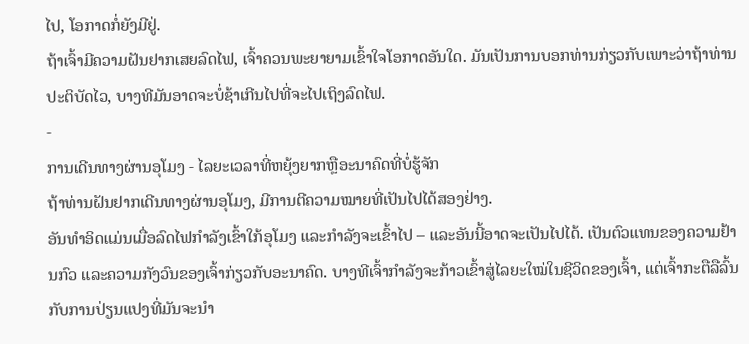ໄປ, ໂອກາດກໍ່ຍັງມີຢູ່.
ຖ້າເຈົ້າມີຄວາມຝັນຢາກເສຍລົດໄຟ, ເຈົ້າຄວນພະຍາຍາມເຂົ້າໃຈໂອກາດອັນໃດ. ມັນເປັນການບອກທ່ານກ່ຽວກັບເພາະວ່າຖ້າທ່ານປະຕິບັດໄວ, ບາງທີມັນອາດຈະບໍ່ຊ້າເກີນໄປທີ່ຈະໄປເຖິງລົດໄຟ.
-
ການເດີນທາງຜ່ານອຸໂມງ - ໄລຍະເວລາທີ່ຫຍຸ້ງຍາກຫຼືອະນາຄົດທີ່ບໍ່ຮູ້ຈັກ
ຖ້າທ່ານຝັນຢາກເດີນທາງຜ່ານອຸໂມງ, ມີການຕີຄວາມໝາຍທີ່ເປັນໄປໄດ້ສອງຢ່າງ.
ອັນທຳອິດແມ່ນເມື່ອລົດໄຟກຳລັງເຂົ້າໃກ້ອຸໂມງ ແລະກຳລັງຈະເຂົ້າໄປ – ແລະອັນນີ້ອາດຈະເປັນໄປໄດ້. ເປັນຕົວແທນຂອງຄວາມຢ້ານກົວ ແລະຄວາມກັງວົນຂອງເຈົ້າກ່ຽວກັບອະນາຄົດ. ບາງທີເຈົ້າກຳລັງຈະກ້າວເຂົ້າສູ່ໄລຍະໃໝ່ໃນຊີວິດຂອງເຈົ້າ, ແຕ່ເຈົ້າກະຕືລືລົ້ນກັບການປ່ຽນແປງທີ່ມັນຈະນຳ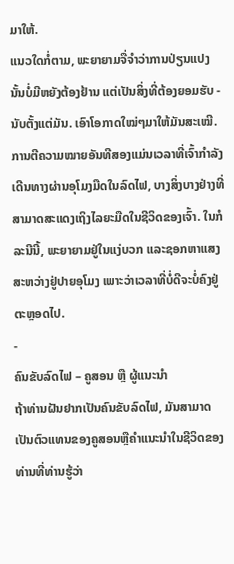ມາໃຫ້.
ແນວໃດກໍ່ຕາມ, ພະຍາຍາມຈື່ຈຳວ່າການປ່ຽນແປງນັ້ນບໍ່ມີຫຍັງຕ້ອງຢ້ານ ແຕ່ເປັນສິ່ງທີ່ຕ້ອງຍອມຮັບ - ນັບຕັ້ງແຕ່ມັນ. ເອົາໂອກາດໃໝ່ໆມາໃຫ້ມັນສະເໝີ.
ການຕີຄວາມໝາຍອັນທີສອງແມ່ນເວລາທີ່ເຈົ້າກຳລັງເດີນທາງຜ່ານອຸໂມງມືດໃນລົດໄຟ, ບາງສິ່ງບາງຢ່າງທີ່ສາມາດສະແດງເຖິງໄລຍະມືດໃນຊີວິດຂອງເຈົ້າ. ໃນກໍລະນີນີ້, ພະຍາຍາມຢູ່ໃນແງ່ບວກ ແລະຊອກຫາແສງສະຫວ່າງຢູ່ປາຍອຸໂມງ ເພາະວ່າເວລາທີ່ບໍ່ດີຈະບໍ່ຄົງຢູ່ຕະຫຼອດໄປ.
-
ຄົນຂັບລົດໄຟ – ຄູສອນ ຫຼື ຜູ້ແນະນຳ
ຖ້າທ່ານຝັນຢາກເປັນຄົນຂັບລົດໄຟ, ມັນສາມາດເປັນຕົວແທນຂອງຄູສອນຫຼືຄໍາແນະນໍາໃນຊີວິດຂອງທ່ານທີ່ທ່ານຮູ້ວ່າ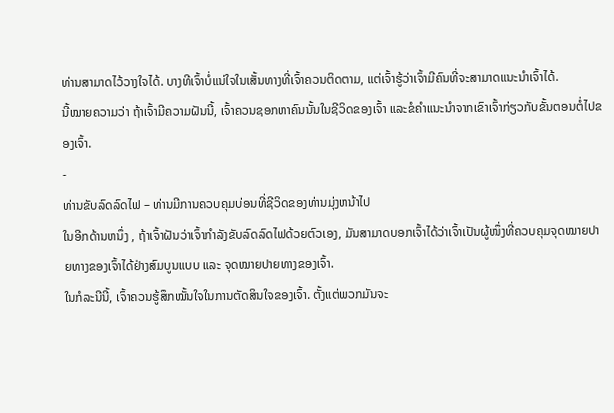ທ່ານສາມາດໄວ້ວາງໃຈໄດ້. ບາງທີເຈົ້າບໍ່ແນ່ໃຈໃນເສັ້ນທາງທີ່ເຈົ້າຄວນຕິດຕາມ, ແຕ່ເຈົ້າຮູ້ວ່າເຈົ້າມີຄົນທີ່ຈະສາມາດແນະນຳເຈົ້າໄດ້.
ນີ້ໝາຍຄວາມວ່າ ຖ້າເຈົ້າມີຄວາມຝັນນີ້, ເຈົ້າຄວນຊອກຫາຄົນນັ້ນໃນຊີວິດຂອງເຈົ້າ ແລະຂໍຄຳແນະນຳຈາກເຂົາເຈົ້າກ່ຽວກັບຂັ້ນຕອນຕໍ່ໄປຂອງເຈົ້າ.
-
ທ່ານຂັບລົດລົດໄຟ – ທ່ານມີການຄວບຄຸມບ່ອນທີ່ຊີວິດຂອງທ່ານມຸ່ງຫນ້າໄປ
ໃນອີກດ້ານຫນຶ່ງ , ຖ້າເຈົ້າຝັນວ່າເຈົ້າກຳລັງຂັບລົດລົດໄຟດ້ວຍຕົວເອງ, ມັນສາມາດບອກເຈົ້າໄດ້ວ່າເຈົ້າເປັນຜູ້ໜຶ່ງທີ່ຄວບຄຸມຈຸດໝາຍປາຍທາງຂອງເຈົ້າໄດ້ຢ່າງສົມບູນແບບ ແລະ ຈຸດໝາຍປາຍທາງຂອງເຈົ້າ.
ໃນກໍລະນີນີ້, ເຈົ້າຄວນຮູ້ສຶກໝັ້ນໃຈໃນການຕັດສິນໃຈຂອງເຈົ້າ. ຕັ້ງແຕ່ພວກມັນຈະ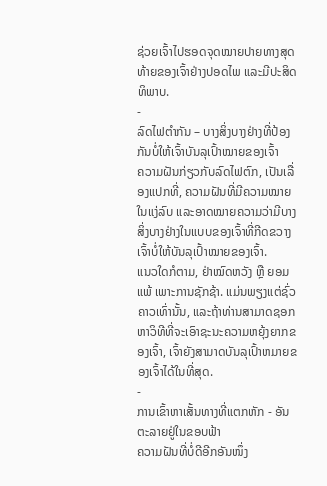ຊ່ວຍເຈົ້າໄປຮອດຈຸດໝາຍປາຍທາງສຸດທ້າຍຂອງເຈົ້າຢ່າງປອດໄພ ແລະມີປະສິດທິພາບ.
-
ລົດໄຟຕຳກັນ – ບາງສິ່ງບາງຢ່າງທີ່ປ້ອງກັນບໍ່ໃຫ້ເຈົ້າບັນລຸເປົ້າໝາຍຂອງເຈົ້າ
ຄວາມຝັນກ່ຽວກັບລົດໄຟຕົກ, ເປັນເລື່ອງແປກທີ່, ຄວາມຝັນທີ່ມີຄວາມໝາຍໃນແງ່ລົບ ແລະອາດໝາຍຄວາມວ່າມີບາງສິ່ງບາງຢ່າງໃນແບບຂອງເຈົ້າທີ່ກີດຂວາງເຈົ້າບໍ່ໃຫ້ບັນລຸເປົ້າໝາຍຂອງເຈົ້າ.
ແນວໃດກໍຕາມ, ຢ່າໝົດຫວັງ ຫຼື ຍອມແພ້ ເພາະການຊັກຊ້າ. ແມ່ນພຽງແຕ່ຊົ່ວຄາວເທົ່ານັ້ນ, ແລະຖ້າທ່ານສາມາດຊອກຫາວິທີທີ່ຈະເອົາຊະນະຄວາມຫຍຸ້ງຍາກຂອງເຈົ້າ, ເຈົ້າຍັງສາມາດບັນລຸເປົ້າຫມາຍຂອງເຈົ້າໄດ້ໃນທີ່ສຸດ.
-
ການເຂົ້າຫາເສັ້ນທາງທີ່ແຕກຫັກ - ອັນຕະລາຍຢູ່ໃນຂອບຟ້າ
ຄວາມຝັນທີ່ບໍ່ດີອີກອັນໜຶ່ງ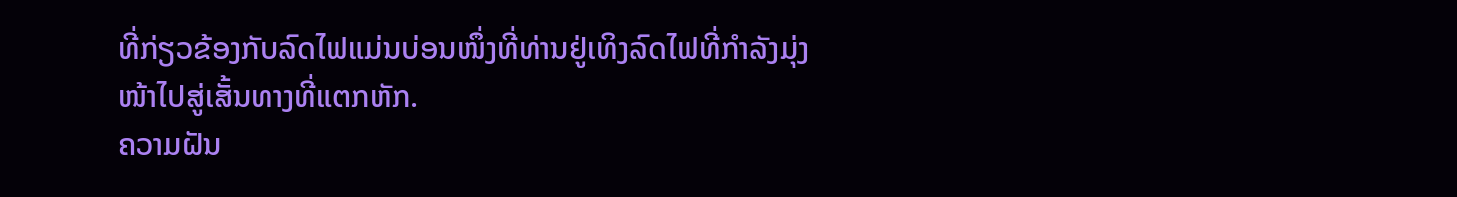ທີ່ກ່ຽວຂ້ອງກັບລົດໄຟແມ່ນບ່ອນໜຶ່ງທີ່ທ່ານຢູ່ເທິງລົດໄຟທີ່ກຳລັງມຸ່ງໜ້າໄປສູ່ເສັ້ນທາງທີ່ແຕກຫັກ.
ຄວາມຝັນ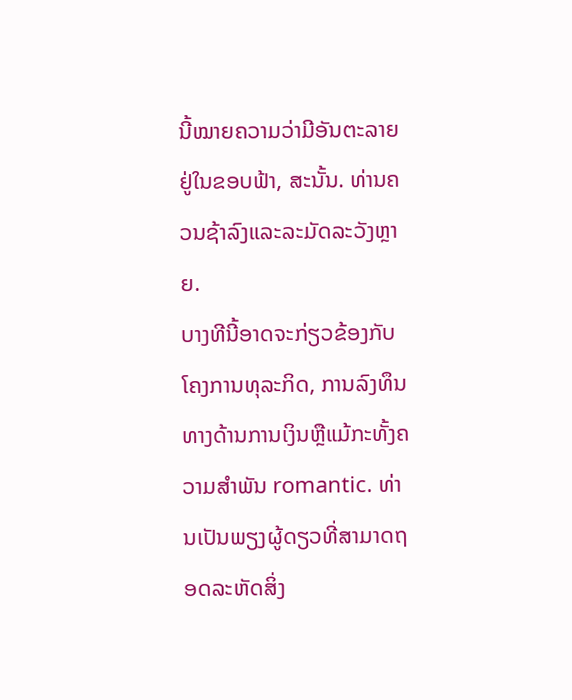ນີ້ໝາຍຄວາມວ່າມີອັນຕະລາຍຢູ່ໃນຂອບຟ້າ, ສະນັ້ນ. ທ່ານຄວນຊ້າລົງແລະລະມັດລະວັງຫຼາຍ.
ບາງທີນີ້ອາດຈະກ່ຽວຂ້ອງກັບໂຄງການທຸລະກິດ, ການລົງທຶນທາງດ້ານການເງິນຫຼືແມ້ກະທັ້ງຄວາມສໍາພັນ romantic. ທ່ານເປັນພຽງຜູ້ດຽວທີ່ສາມາດຖອດລະຫັດສິ່ງ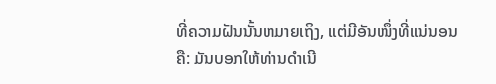ທີ່ຄວາມຝັນນັ້ນຫມາຍເຖິງ, ແຕ່ມີອັນໜຶ່ງທີ່ແນ່ນອນຄື: ມັນບອກໃຫ້ທ່ານດຳເນີ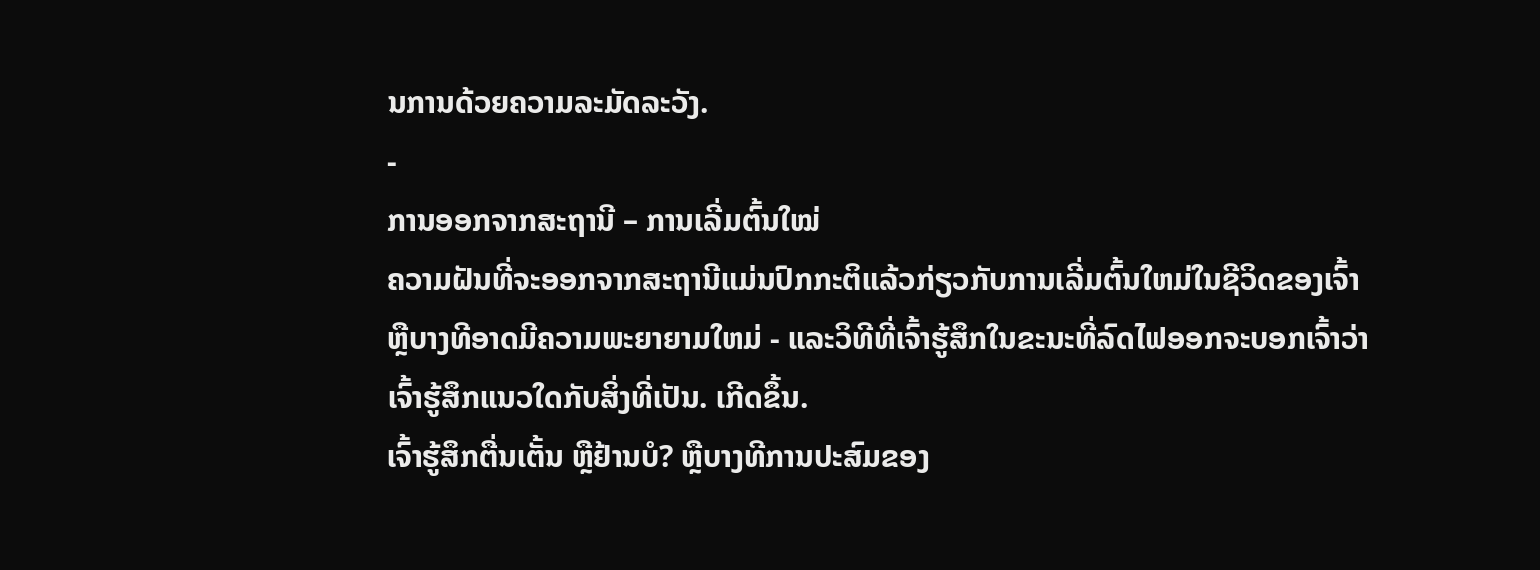ນການດ້ວຍຄວາມລະມັດລະວັງ.
-
ການອອກຈາກສະຖານີ – ການເລີ່ມຕົ້ນໃໝ່
ຄວາມຝັນທີ່ຈະອອກຈາກສະຖານີແມ່ນປົກກະຕິແລ້ວກ່ຽວກັບການເລີ່ມຕົ້ນໃຫມ່ໃນຊີວິດຂອງເຈົ້າຫຼືບາງທີອາດມີຄວາມພະຍາຍາມໃຫມ່ - ແລະວິທີທີ່ເຈົ້າຮູ້ສຶກໃນຂະນະທີ່ລົດໄຟອອກຈະບອກເຈົ້າວ່າເຈົ້າຮູ້ສຶກແນວໃດກັບສິ່ງທີ່ເປັນ. ເກີດຂຶ້ນ.
ເຈົ້າຮູ້ສຶກຕື່ນເຕັ້ນ ຫຼືຢ້ານບໍ? ຫຼືບາງທີການປະສົມຂອງ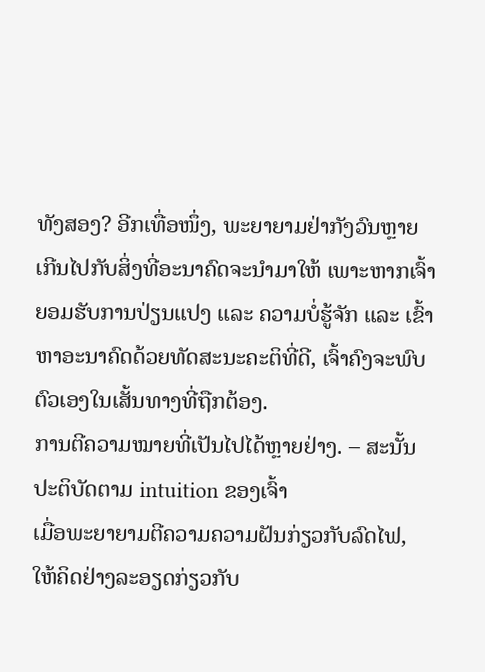ທັງສອງ? ອີກເທື່ອໜຶ່ງ, ພະຍາຍາມຢ່າກັງວົນຫຼາຍເກີນໄປກັບສິ່ງທີ່ອະນາຄົດຈະນຳມາໃຫ້ ເພາະຫາກເຈົ້າຍອມຮັບການປ່ຽນແປງ ແລະ ຄວາມບໍ່ຮູ້ຈັກ ແລະ ເຂົ້າຫາອະນາຄົດດ້ວຍທັດສະນະຄະຕິທີ່ດີ, ເຈົ້າຄົງຈະພົບຕົວເອງໃນເສັ້ນທາງທີ່ຖືກຕ້ອງ.
ການຕີຄວາມໝາຍທີ່ເປັນໄປໄດ້ຫຼາຍຢ່າງ. – ສະນັ້ນປະຕິບັດຕາມ intuition ຂອງເຈົ້າ
ເມື່ອພະຍາຍາມຕີຄວາມຄວາມຝັນກ່ຽວກັບລົດໄຟ, ໃຫ້ຄິດຢ່າງລະອຽດກ່ຽວກັບ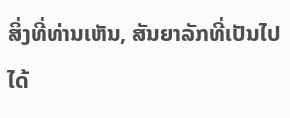ສິ່ງທີ່ທ່ານເຫັນ, ສັນຍາລັກທີ່ເປັນໄປໄດ້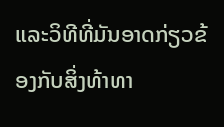ແລະວິທີທີ່ມັນອາດກ່ຽວຂ້ອງກັບສິ່ງທ້າທາ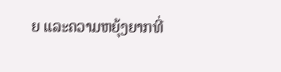ຍ ແລະຄວາມຫຍຸ້ງຍາກທີ່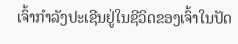ເຈົ້າກໍາລັງປະເຊີນຢູ່ໃນຊີວິດຂອງເຈົ້າໃນປັດ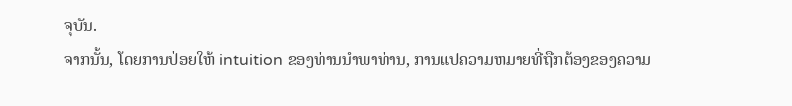ຈຸບັນ.
ຈາກນັ້ນ, ໂດຍການປ່ອຍໃຫ້ intuition ຂອງທ່ານນໍາພາທ່ານ, ການແປຄວາມຫມາຍທີ່ຖືກຕ້ອງຂອງຄວາມ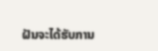ຝັນຈະໄດ້ຮັບການ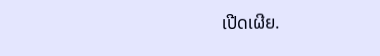ເປີດເຜີຍ.